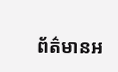ព័ត៌មានអ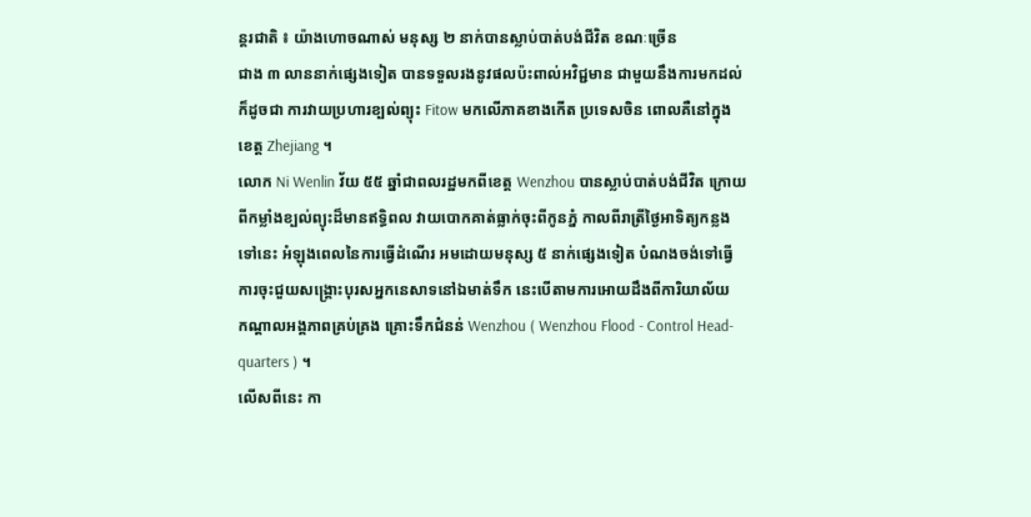ន្តរជាតិ ៖ យ៉ាងហោចណាស់ មនុស្ស ២ នាក់បានស្លាប់បាត់បង់ជីវិត ខណៈច្រើន
ជាង ៣ លាននាក់ផ្សេងទៀត បានទទួលរងនូវផលប៉ះពាល់អវិជ្ជមាន ជាមួយនឹងការមកដល់
ក៏ដូចជា ការវាយប្រហារខ្បល់ព្យុះ Fitow មកលើភាគខាងកើត ប្រទេសចិន ពោលគឺនៅក្នុង
ខេត្ត Zhejiang ។
លោក Ni Wenlin វ័យ ៥៥ ឆ្នាំជាពលរដ្ឋមកពីខេត្ត Wenzhou បានស្លាប់បាត់បង់ជីវិត ក្រោយ
ពីកម្លាំងខ្បល់ព្យុះដ៏មានឥទ្ធិពល វាយបោកគាត់ធ្លាក់ចុះពីកូនភ្នំ កាលពីរាត្រីថ្ងៃអាទិត្យកន្លង
ទៅនេះ អំឡុងពេលនៃការធ្វើដំណើរ អមដោយមនុស្ស ៥ នាក់ផ្សេងទៀត បំណងចង់ទៅធ្វើ
ការចុះជួយសង្គ្រោះបុរសអ្នកនេសាទនៅឯមាត់ទឹក នេះបើតាមការអោយដឹងពីការិយាល័យ
កណ្តាលអង្គភាពគ្រប់គ្រង គ្រោះទឹកជំនន់ Wenzhou ( Wenzhou Flood - Control Head-
quarters ) ។
លើសពីនេះ កា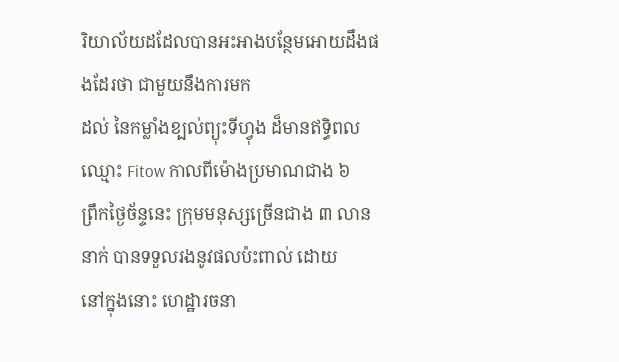រិយាល័យដដែលបានអះអាងបន្ថែមអោយដឹងផងដែរថា ជាមួយនឹងការមក
ដល់ នៃកម្លាំងខ្បល់ព្យុះទីហ្វុង ដ៏មានឥទ្ធិពលឈ្មោះ Fitow កាលពីម៉ោងប្រមាណជាង ៦
ព្រឹកថ្ងៃច័ន្ទនេះ ក្រុមមនុស្សច្រើនជាង ៣ លាននាក់ បានទទួលរងនូវផលប៉ះពាល់ ដោយ
នៅក្នុងនោះ ហេដ្ឋារចនា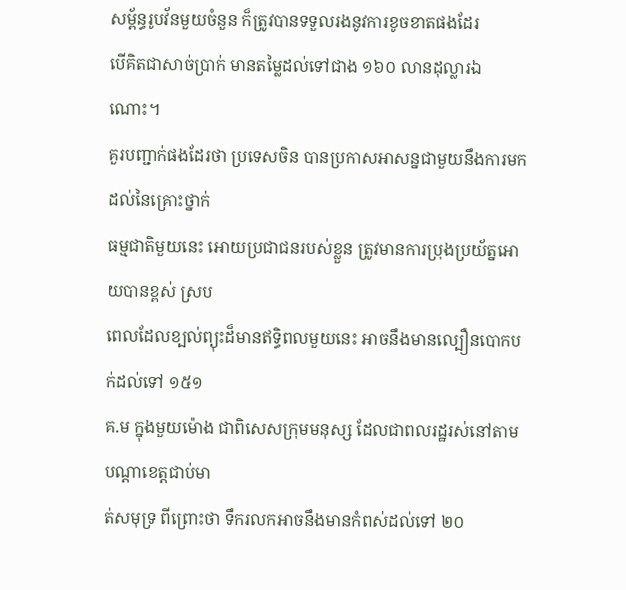សម្ព័ន្ធរូបវ័នមួយចំនួន ក៏ត្រូវបានទទួលរងនូវការខូចខាតផងដែរ
បើគិតជាសាច់ប្រាក់ មានតម្លៃដល់ទៅជាង ១៦០ លានដុល្លារឯណោះ។
គួរបញ្ជាក់ផងដែរថា ប្រទេសចិន បានប្រកាសអាសន្នជាមួយនឹងការមកដល់នៃគ្រោះថ្នាក់
ធម្មជាតិមួយនេះ អោយប្រជាជនរបស់ខ្លួន ត្រូវមានការប្រុងប្រយ័ត្នអោយបានខ្ពស់ ស្រប
ពេលដែលខ្បល់ព្យុះដ៏មានឥទ្ធិពលមួយនេះ អាចនឹងមានល្បឿនបោកបក់ដល់ទៅ ១៥១
គ.ម ក្នុងមួយម៉ោង ជាពិសេសក្រុមមនុស្ស ដែលជាពលរដ្ឋរស់នៅតាមបណ្តាខេត្តជាប់មា
ត់សមុទ្រ ពីព្រោះថា ទឹករលកអាចនឹងមានកំពស់ដល់ទៅ ២០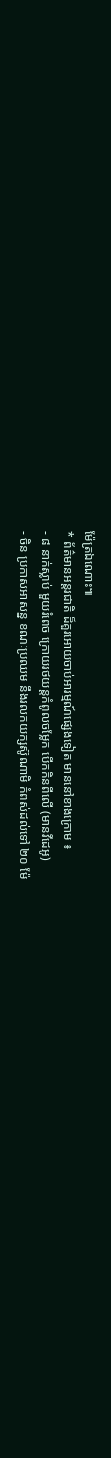ម៉ែត្រឯណោះ៕
* ព័ត៌មានអន្តរជាតិ ដ៏គួរអោយចាប់អារម្មណ៍ផ្សេងទៀត មាននៅខាងក្រោម ៖
- ៨ នាក់ស្លាប់ មួយរំពេច ក្រោយរថយន្តកំពូលចម្លែក បើកកិនពីលើ (មានវីដេអូ)
- ចិន ប្រកាសអាសន្ន ខណៈប្រឈម នឹងរលកយក្សស៊ូណាមិ កំពស់ដល់ទៅ ២០ ម៉ែ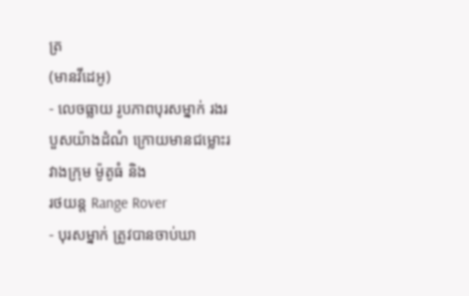ត្រ
(មានវីដេអូ)
- លេចធ្លាយ រូបភាពបុរសម្នាក់ រងរបួសយ៉ាងដំណំ ក្រោយមានជម្លោះរវាងក្រុម ម៉ូតូធំ និង
រថយន្ត Range Rover
- បុរសម្នាក់ ត្រូវបានចាប់ឃា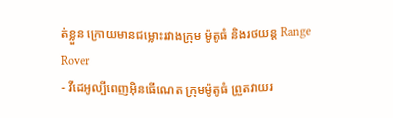ត់ខ្លួន ក្រោយមានជម្លោះរវាងក្រុម ម៉ូតូធំ និងរថយន្ត Range
Rover
- វីដេអូល្បីពេញអ៊ិនធើណេត ក្រុមម៉ូតូធំ ព្រួតវាយរ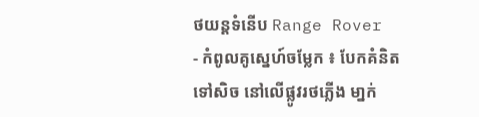ថយន្តទំនើប Range Rover
- កំពូលគូស្នេហ៍ចម្លែក ៖ បែកគំនិតទៅសិច នៅលើផ្លូវរថភ្លើង មា្នក់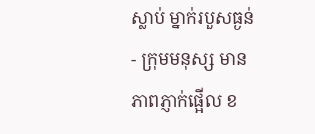ស្លាប់ ម្នាក់របួសធ្ងន់
- ក្រុមមនុស្ស មានភាពភ្ញាក់ផ្អើល ខ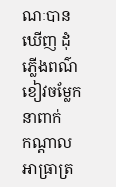ណៈបានឃើញ ដុំភ្លើងពណ៌ខៀវចម្លែក នាពាក់
កណ្តាលអាធ្រាត្រ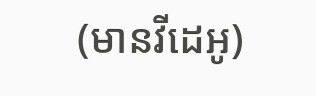(មានវីដេអូ)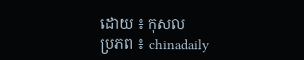ដោយ ៖ កុសល
ប្រភព ៖ chinadaily